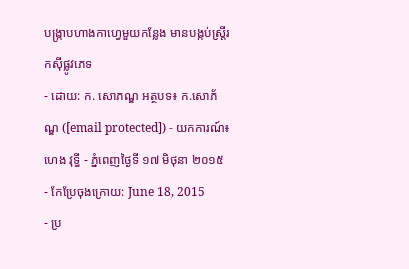បង្ក្រាបហាងកាហ្វេមួយកន្លែង មានបង្កប់ស្រ្តីរកស៊ីផ្លូវភេទ
- ដោយ: ក. សោភណ្ឌ អត្ថបទ៖ ក.សោភ័ណ្ឌ ([email protected]) - យកការណ៍៖ ហេង វុទ្ធី - ភ្នំពេញថ្ងៃទី ១៧ មិថុនា ២០១៥
- កែប្រែចុងក្រោយ: June 18, 2015
- ប្រ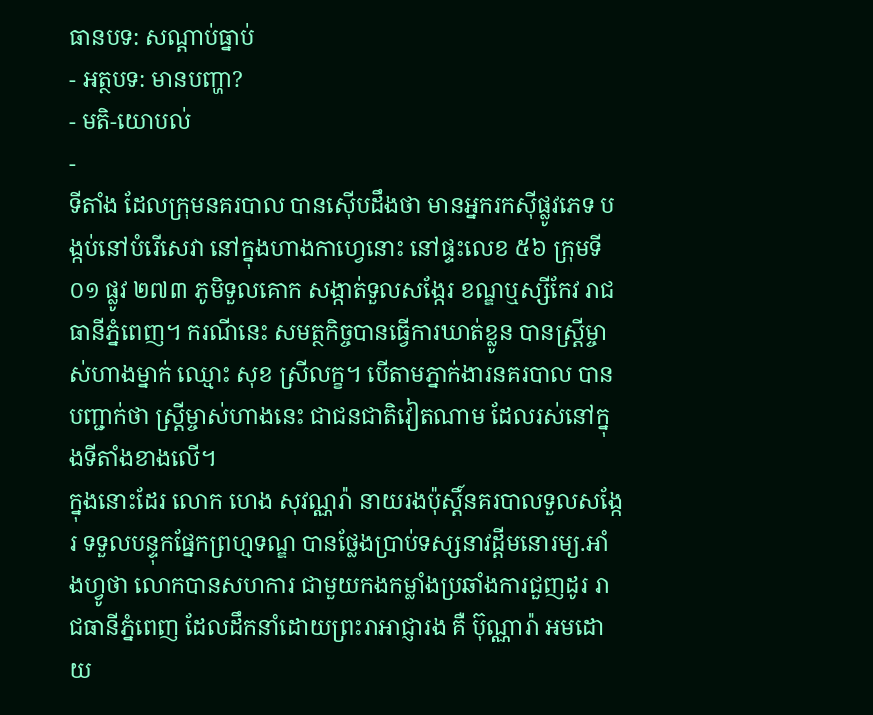ធានបទ: សណ្ដាប់ធ្នាប់
- អត្ថបទ: មានបញ្ហា?
- មតិ-យោបល់
-
ទីតាំង ដែលក្រុមនគរបាល បានស៊ើបដឹងថា មានអ្នករកស៊ីផ្លូវភេទ បង្កប់នៅបំរើសេវា នៅក្នុងហាងកាហ្វេនោះ នៅផ្ទះលេខ ៥៦ ក្រុមទី០១ ផ្លូវ ២៧៣ ភូមិទួលគោក សង្កាត់ទួលសង្កែរ ខណ្ឌឬស្សីកែវ រាជធានីភ្នំពេញ។ ករណីនេះ សមត្ថកិច្ចបានធ្វើការឃាត់ខ្លូន បានស្រ្តីម្ចាស់ហាងម្នាក់ ឈ្មោះ សុខ ស្រីលក្ខ។ បើតាមភ្នាក់ងារនគរបាល បានបញ្ជាក់ថា ស្ត្រីម្ចាស់ហាងនេះ ជាជនជាតិវៀតណាម ដែលរស់នៅក្នុងទីតាំងខាងលើ។
ក្នុងនោះដែរ លោក ហេង សុវណ្ណរ៉ា នាយរងប៉ុស្តិ៍នគរបាលទួលសង្កែរ ទទួលបន្ទុកផ្នែកព្រហ្មទណ្ឌ បានថ្លែងប្រាប់ទស្សនាវដ្តីមនោរម្យ.អាំងហ្វូថា លោកបានសហការ ជាមួយកងកម្លាំងប្រឆាំងការជួញដូរ រាជធានីភ្នំពេញ ដែលដឹកនាំដោយព្រះរាអាជ្ញារង គឺ ប៊ុណ្ណារ៉ា អមដោយ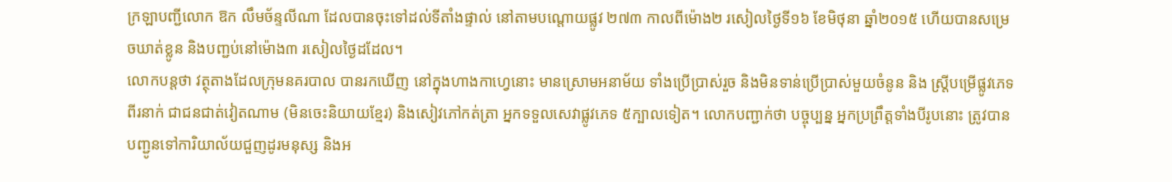ក្រឡាបញ្ជីលោក ឱក លឹមច័ន្ទលីណា ដែលបានចុះទៅដល់ទីតាំងផ្ទាល់ នៅតាមបណ្តោយផ្លូវ ២៧៣ កាលពីម៉ោង២ រសៀលថ្ងៃទី១៦ ខែមិថុនា ឆ្នាំ២០១៥ ហើយបានសម្រេចឃាត់ខ្លូន និងបញ្ជប់នៅម៉ោង៣ រសៀលថ្ងៃដដែល។
លោកបន្តថា វត្ថុតាងដែលក្រុមនគរបាល បានរកឃើញ នៅក្នុងហាងកាហ្វេនោះ មានស្រោមអនាម័យ ទាំងប្រើប្រាស់រួច និងមិនទាន់ប្រើប្រាស់មួយចំនូន និង ស្រ្តីបម្រើផ្លូវភេទពីរនាក់ ជាជនជាត់វៀតណាម (មិនចេះនិយាយខ្មែរ) និងសៀវភៅកត់ត្រា អ្នកទទួលសេវាផ្លូវភេទ ៥ក្បាលទៀត។ លោកបញ្ជាក់ថា បច្ចុប្បន្ន អ្នកប្រព្រឹត្តទាំងបីរូបនោះ ត្រូវបានបញ្ជូនទៅការិយាល័យជួញដូរមនុស្ស និងអ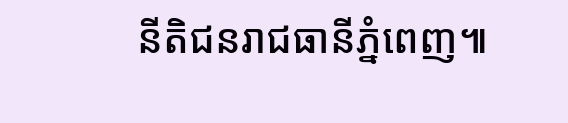នីតិជនរាជធានីភ្នំពេញ៕